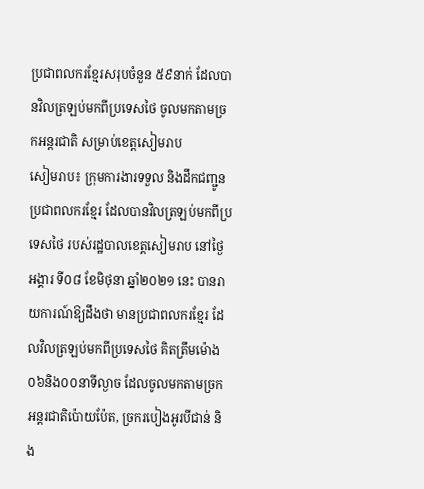ប្រជាពលករខ្មែរសរុបចំនួន ៥៩នាក់ ដែលបានវិលត្រឡប់មកពីប្រទេសថៃ ចូលមកតាមច្រកអន្តរជាតិ សម្រាប់ខេត្តសៀមរាប
សៀមរាប៖ ក្រុមការងារទទួល និងដឹកជញ្ជូនប្រជាពលករខ្មែរ ដែលបានវិលត្រឡប់មកពីប្រទេសថៃ របស់រដ្ឋបាលខេត្តសៀមរាប នៅថ្ងៃអង្គារ ទី០៨ ខែមិថុនា ឆ្នាំ២០២១ នេះ បានរាយការណ៍ឱ្យដឹងថា មានប្រជាពលករខ្មែរ ដែលវិលត្រឡប់មកពីប្រទេសថៃ គិតត្រឹមម៉ោង ០៦និង០០នាទីល្ងាច ដែលចូលមកតាមច្រកអន្តរជាតិប៉ោយប៉ែត, ច្រករបៀងអូរបីជាន់ និង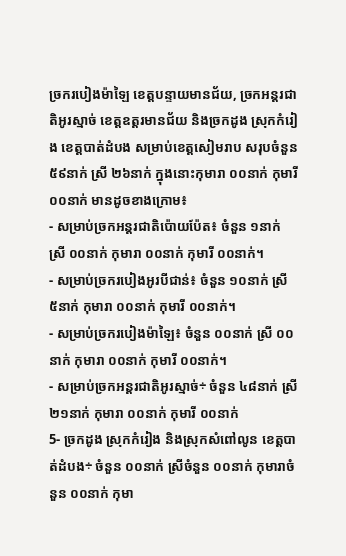ច្រករបៀងម៉ាឡៃ ខេត្តបន្ទាយមានជ័យ, ច្រកអន្តរជាតិអូរស្មាច់ ខេត្តឧត្តរមានជ័យ និងច្រកដូង ស្រុកកំរៀង ខេត្តបាត់ដំបង សម្រាប់ខេត្តសៀមរាប សរុបចំនួន ៥៩នាក់ ស្រី ២៦នាក់ ក្នុងនោះកុមារា ០០នាក់ កុមារី ០០នាក់ មានដូចខាងក្រោម៖
- សម្រាប់ច្រកអន្តរជាតិប៉ោយប៉ែត៖ ចំនួន ១នាក់ ស្រី ០០នាក់ កុមារា ០០នាក់ កុមារី ០០នាក់។
- សម្រាប់ច្រករបៀងអូរបីជាន់៖ ចំនួន ១០នាក់ ស្រី ៥នាក់ កុមារា ០០នាក់ កុមារី ០០នាក់។
- សម្រាប់ច្រករបៀងម៉ាឡៃ៖ ចំនួន ០០នាក់ ស្រី ០០នាក់ កុមារា ០០នាក់ កុមារី ០០នាក់។
- សម្រាប់ច្រកអន្តរជាតិអូរស្មាច់÷ ចំនួន ៤៨នាក់ ស្រី ២១នាក់ កុមារា ០០នាក់ កុមារី ០០នាក់
5- ច្រកដូង ស្រុកកំរៀង និងស្រុកសំពៅលូន ខេត្តបាត់ដំបង÷ ចំនួន ០០នាក់ ស្រីចំនួន ០០នាក់ កុមារាចំនួន ០០នាក់ កុមា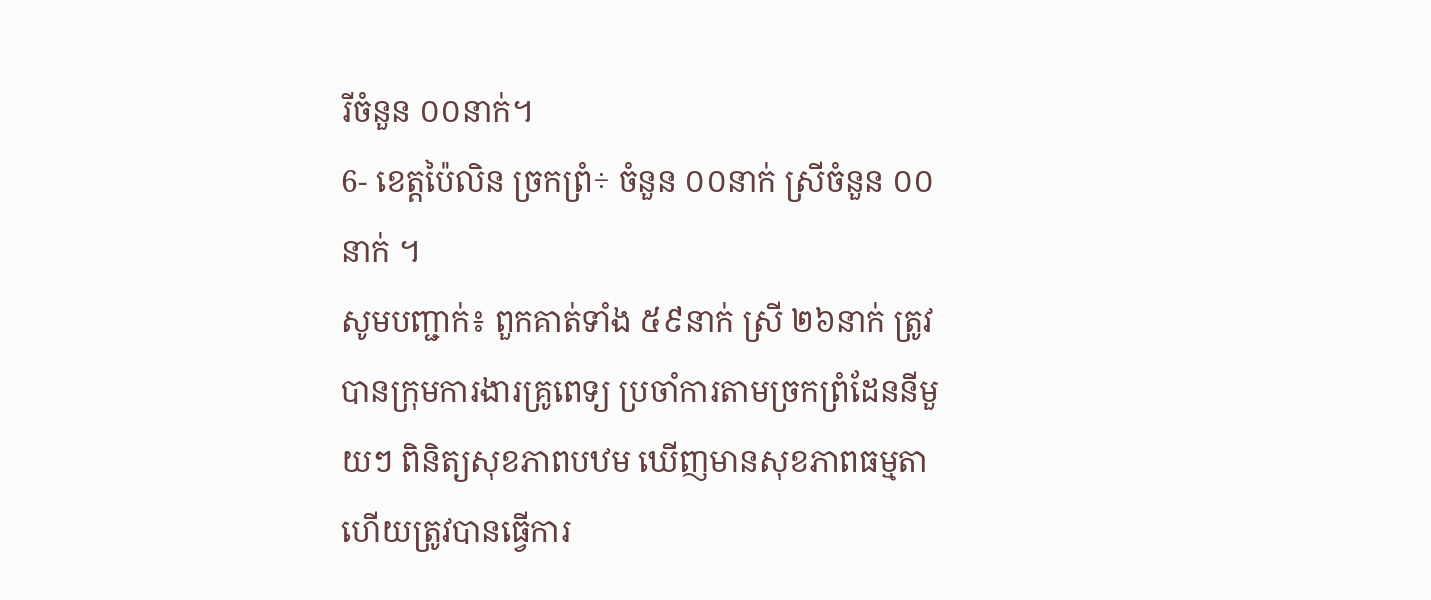រីចំនួន ០០នាក់។
6- ខេត្តប៉ៃលិន ច្រកព្រំ÷ ចំនួន ០០នាក់ ស្រីចំនួន ០០នាក់ ។
សូមបញ្ជាក់៖ ពួកគាត់ទាំង ៥៩នាក់ ស្រី ២៦នាក់ ត្រូវបានក្រុមការងារគ្រូពេទ្យ ប្រចាំការតាមច្រកព្រំដែននីមួយៗ ពិនិត្យសុខភាពបឋម ឃើញមានសុខភាពធម្មតា ហើយត្រូវបានធ្វើការ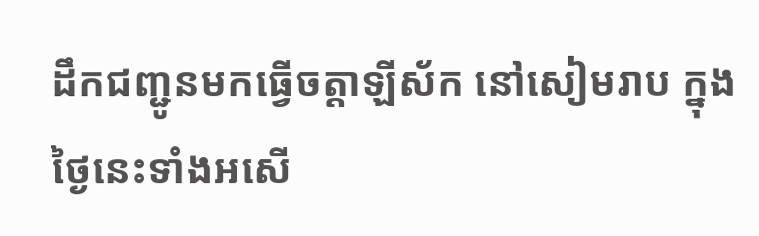ដឹកជញ្ជូនមកធ្វើចត្តាឡីស័ក នៅសៀមរាប ក្នុងថ្ងៃនេះទាំងអសើ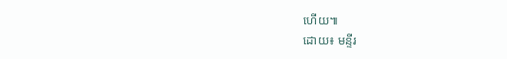ហើយ៕
ដោយ៖ មន្ទីរ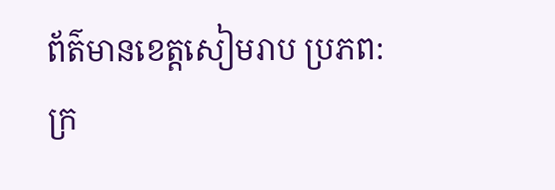ព័ត៌មានខេត្តសៀមរាប ប្រភព: ក្រ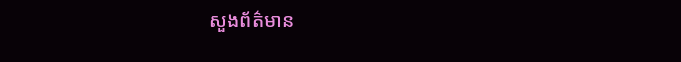សួងព័ត៌មាន